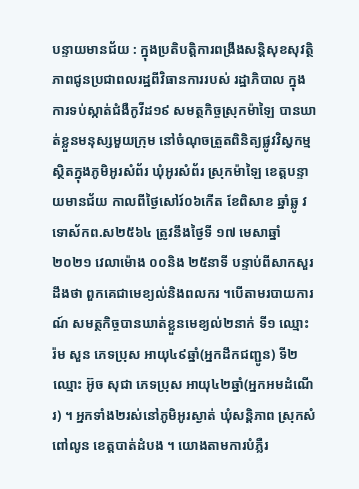បន្ទាយមានជ័យ : ក្នុងប្រតិបត្តិការពង្រឹងសន្តិសុខសុវត្ថិភាពជូនប្រជាពលរដ្ឋពីវិធានការរបស់ រដ្ឋាភិបាល ក្នុងការទប់ស្កាត់ជំងឺកូវីដ១៩ សមត្ថកិច្ចស្រុកម៉ាឡៃ បានឃាត់ខ្លួនមនុស្សមួយក្រុម នៅចំណុចត្រួតពិនិត្យផ្លូវវិស្វកម្ម ស្ថិតក្នុងភូមិអូរសំព័រ ឃុំអូរសំព័រ ស្រុកម៉ាឡៃ ខេត្តបន្ទាយមានជ័យ កាលពីថ្ងៃសៅរ៍០៦កើត ខែពិសាខ ឆ្នាំឆ្លូ វទោស័កព.ស២៥៦៤ ត្រូវនឹងថ្ងៃទី ១៧ មេសាឆ្នាំ ២០២១ វេលាម៉ោង ០០និង ២៥នាទី បន្ទាប់ពីសាកសួរដឹងថា ពួកគេជាមេខ្យល់និងពលករ ។បើតាមរបាយការណ៍ សមត្ថកិច្ចបានឃាត់ខ្លួនមេខ្យល់២នាក់ ទី១ ឈ្មោះ រ៉ម សួន ភេទប្រុស អាយុ៤៩ឆ្នាំ(អ្នកដឹកជញ្ជូន) ទី២ ឈ្មោះ អ៊ូច សុជា ភេទប្រុស អាយុ៤២ឆ្នាំ(អ្នកអមដំណើរ) ។ អ្នកទាំង២រស់នៅភូមិអូរស្ងាត់ ឃុំសន្តិភាព ស្រុកសំពៅលូន ខេត្តបាត់ដំបង ។ យោងតាមការបំភ្លឺរ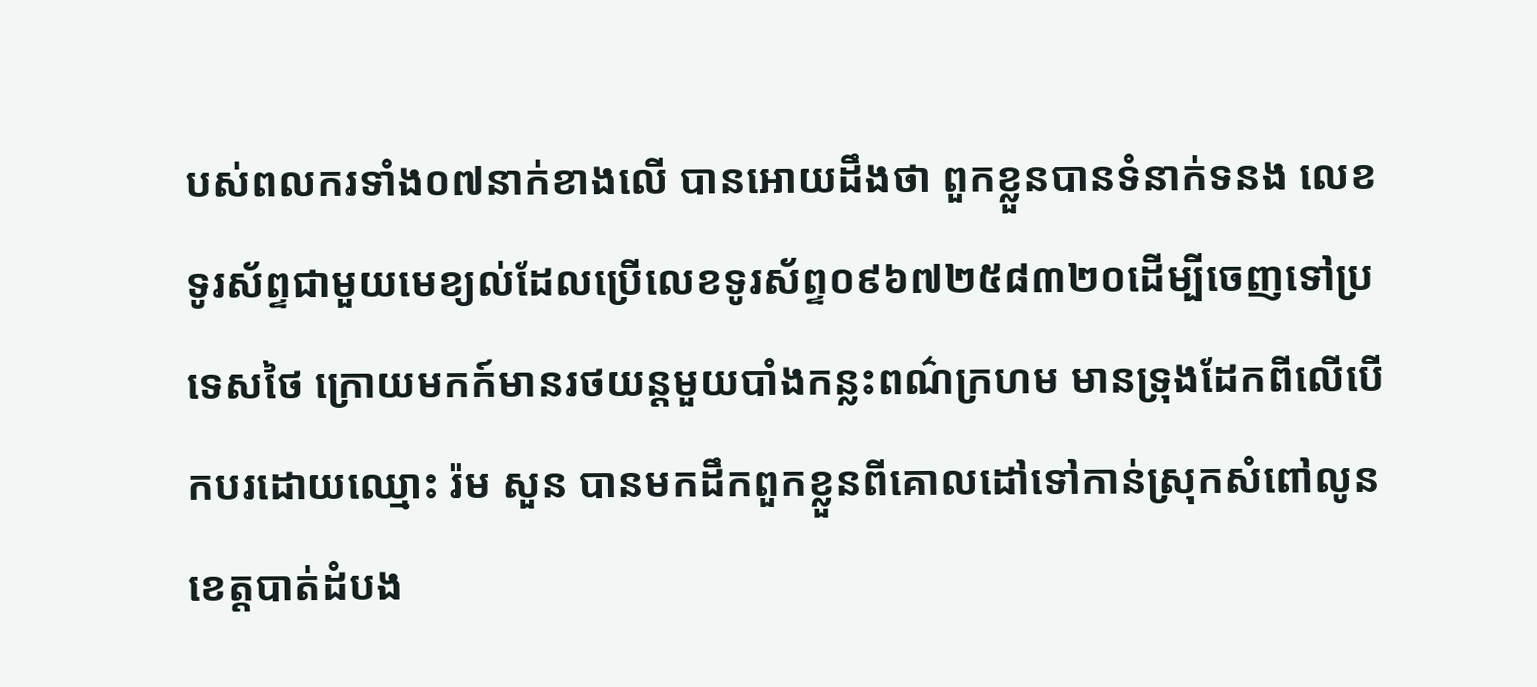បស់ពលករទាំង០៧នាក់ខាងលើ បានអោយដឹងថា ពួកខ្លួនបានទំនាក់ទនង លេខទូរស័ព្ទជាមួយមេខ្យល់ដែលប្រើលេខទូរស័ព្ទ០៩៦៧២៥៨៣២០ដើម្បីចេញទៅប្រទេសថៃ ក្រោយមកក៍មានរថយន្តមួយបាំងកន្លះពណ៌ក្រហម មានទ្រុងដែកពីលើបើកបរដោយឈ្មោះ រ៉ម សួន បានមកដឹកពួកខ្លួនពីគោលដៅទៅកាន់ស្រុកសំពៅលូន ខេត្តបាត់ដំបង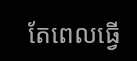តែពេលធ្វើ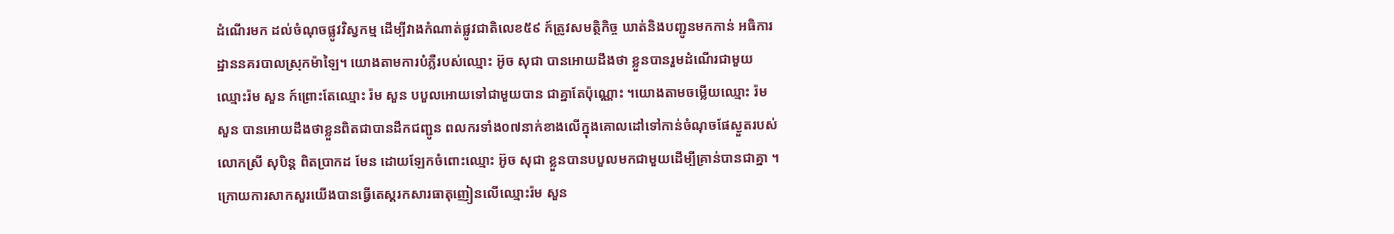ដំណើរមក ដល់ចំណុចផ្លូវវិស្វកម្ម ដើម្បីវាងកំណាត់ផ្លូវជាតិលេខ៥៩ ក៍ត្រូវសមត្ថិកិច្ច ឃាត់និងបញ្ជូនមកកាន់ អធិការដ្ឋាននគរបាលស្រុកម៉ាឡៃ។ យោងតាមការបំភ្លឺរបស់ឈ្មោះ អ៊ូច សុជា បានអោយដឹងថា ខ្លួនបានរួមដំណើរជាមួយឈ្មោះរ៉ម សួន ក៍ព្រោះតែឈ្មោះ រ៉ម សួន បបួលអោយទៅជាមួយបាន ជាគ្នាតែប៉ុណ្ណោះ ។យោងតាមចម្លើយឈ្មោះ រ៉ម សួន បានអោយដឹងថាខ្លួនពិតជាបានដឹកជញ្ជូន ពលករទាំង០៧នាក់ខាងលើក្នុងគោលដៅទៅកាន់ចំណុចផែស្ងួតរបស់លោកស្រី សុបិន្ត ពិតប្រាកដ មែន ដោយឡែកចំពោះឈ្មោះ អ៊ូច សុជា ខ្លួនបានបបួលមកជាមួយដើម្បីគ្រាន់បានជាគ្នា ។ ក្រោយការសាកសួរយើងបានធ្វើតេស្តរកសារធាតុញៀនលើឈ្មោះរ៉ម សួន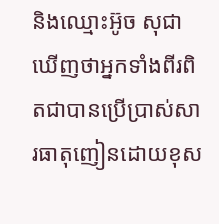និងឈ្មោះអ៊ូច សុជា ឃើញថាអ្នកទាំងពីរពិតជាបានប្រើប្រាស់សារធាតុញៀនដោយខុស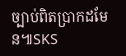ច្បាប់ពិតប្រាកដមែន៕SKS